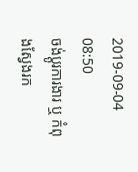2019-09-04 08:50
ចង់ប្តូរការងារ ឬ កំពុងស្វែងរក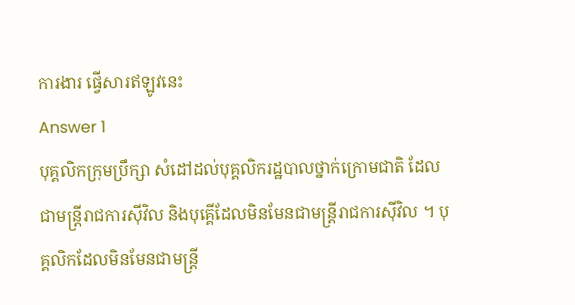ការងារ ផ្វើសារឥឡូវនេះ
Answer 1
បុគ្គលិកក្រុមប្រឹក្សា សំដៅដល់បុគ្គលិករដ្ឋបាលថ្នាក់ក្រោមជាតិ ដែលជាមន្រ្តីរាជការស៊ីវិល និងបុគ្គើដែលមិនមែនជាមន្រ្តីរាជការស៊ីវិល ។ បុគ្គលិកដែលមិនមែនជាមន្រ្តី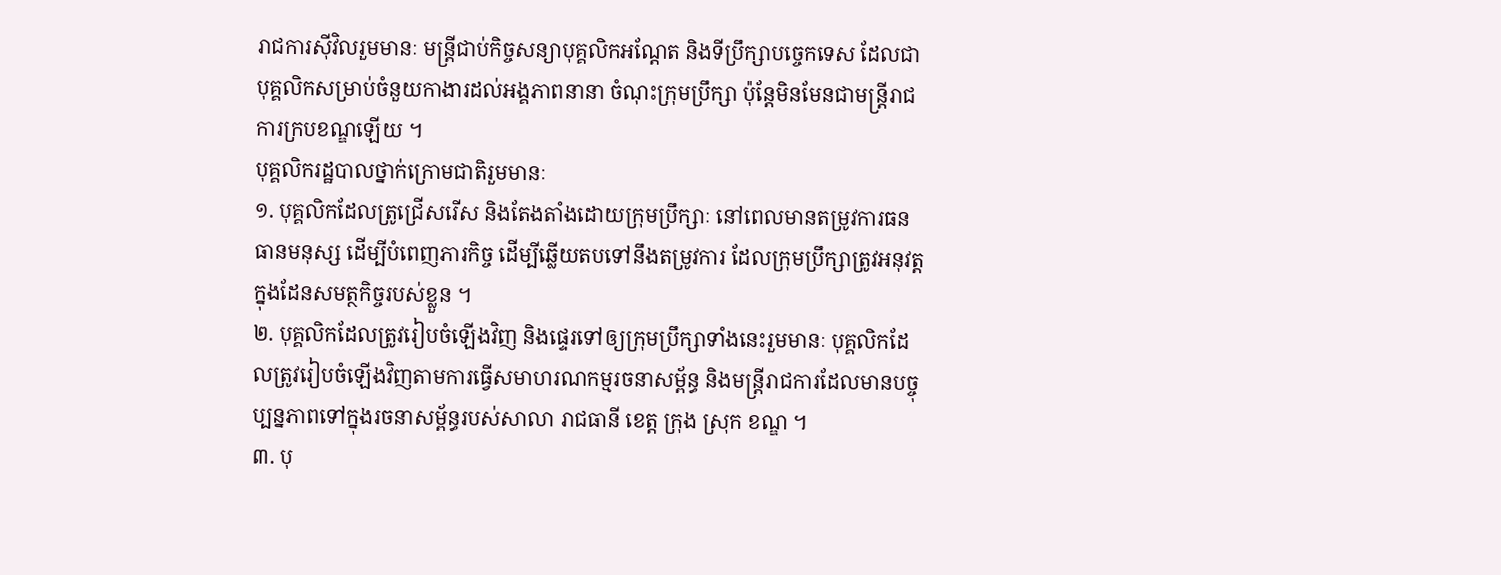រាជការស៊ីវិលរួមមានៈ មន្រ្តីជាប់កិច្ចសន្យាបុគ្គលិកអណ្តែត និងទីប្រឹក្សាបច្ចេកទេស ដែលជាបុគ្គលិកសម្រាប់ចំនួយកាងារដល់អង្គភាពនានា ចំណុះក្រុមប្រឹក្សា ប៉ុន្តែមិនមែនជាមន្រ្តីរាជការក្របខណ្ឌឡើយ ។
បុគ្គលិករដ្ឋបាលថ្នាក់ក្រោមជាតិរួមមានៈ
១. បុគ្គលិកដែលត្រូជ្រើសរើស និងតែងតាំងដោយក្រុមប្រឹក្សាៈ នៅពេលមានតម្រូវការធនធានមនុស្ស ដើម្បីបំពេញភារកិច្ច ដើម្បីឆ្លើយតបទៅនឹងតម្រូវការ ដែលក្រុមប្រឹក្សាត្រូវអនុវត្តក្នុងដែនសមត្ថកិច្ចរបស់ខ្លួន ។
២. បុគ្គលិកដែលត្រូវរៀបចំឡើងវិញ និងផ្ទេរទៅឲ្យក្រុមប្រឹក្សាទាំងនេះរួមមានៈ បុគ្គលិកដែលត្រូវរៀបចំឡើងវិញតាមការធ្វើសមាហរណកម្មរចនាសម្ព័ន្ធ និងមន្រ្តីរាជការដែលមានបច្ចុប្បន្នភាពទៅក្នុងរចនាសម្ព័ន្ធរបស់សាលា រាជធានី ខេត្ត ក្រុង ស្រុក ខណ្ឌ ។
៣. បុ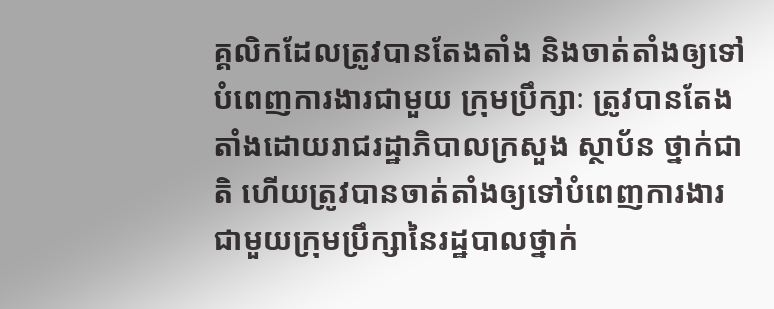គ្គលិកដែលត្រូវបានតែងតាំង និងចាត់តាំងឲ្យទៅបំពេញការងារជាមួយ ក្រុមប្រឹក្សាៈ ត្រូវបានតែងតាំងដោយរាជរដ្ឋាភិបាលក្រសួង ស្ថាប័ន ថ្នាក់ជាតិ ហើយត្រូវបានចាត់តាំងឲ្យទៅបំពេញការងារជាមួយក្រុមប្រឹក្សានៃរដ្ឋបាលថ្នាក់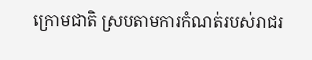ក្រោមជាតិ ស្របតាមការកំណត់របស់រាជរ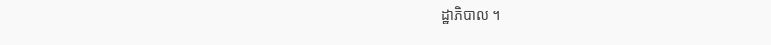ដ្ឋាភិបាល ។